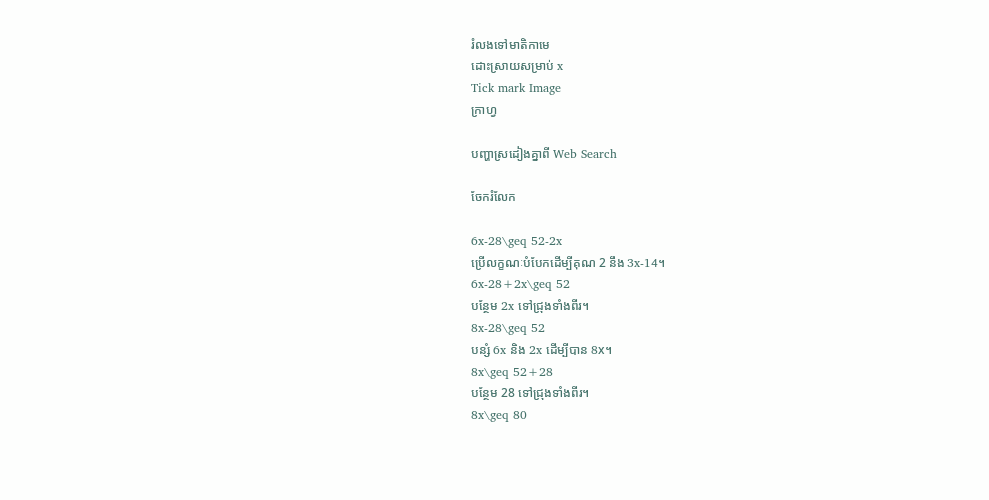រំលងទៅមាតិកាមេ
ដោះស្រាយសម្រាប់ x
Tick mark Image
ក្រាហ្វ

បញ្ហាស្រដៀងគ្នាពី Web Search

ចែករំលែក

6x-28\geq 52-2x
ប្រើលក្ខណៈបំបែកដើម្បីគុណ 2 នឹង 3x-14។
6x-28+2x\geq 52
បន្ថែម 2x ទៅជ្រុងទាំងពីរ។
8x-28\geq 52
បន្សំ 6x និង 2x ដើម្បីបាន 8x។
8x\geq 52+28
បន្ថែម 28 ទៅជ្រុងទាំងពីរ។
8x\geq 80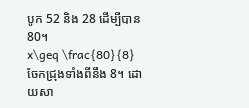បូក 52 និង 28 ដើម្បីបាន 80។
x\geq \frac{80}{8}
ចែកជ្រុងទាំងពីនឹង 8។ ដោយសា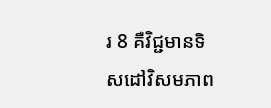រ 8 គឺវិជ្ជមានទិសដៅវិសមភាព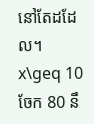នៅតែដដែល។
x\geq 10
ចែក 80 នឹ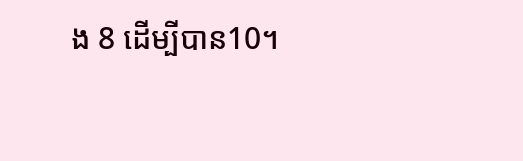ង 8 ដើម្បីបាន10។